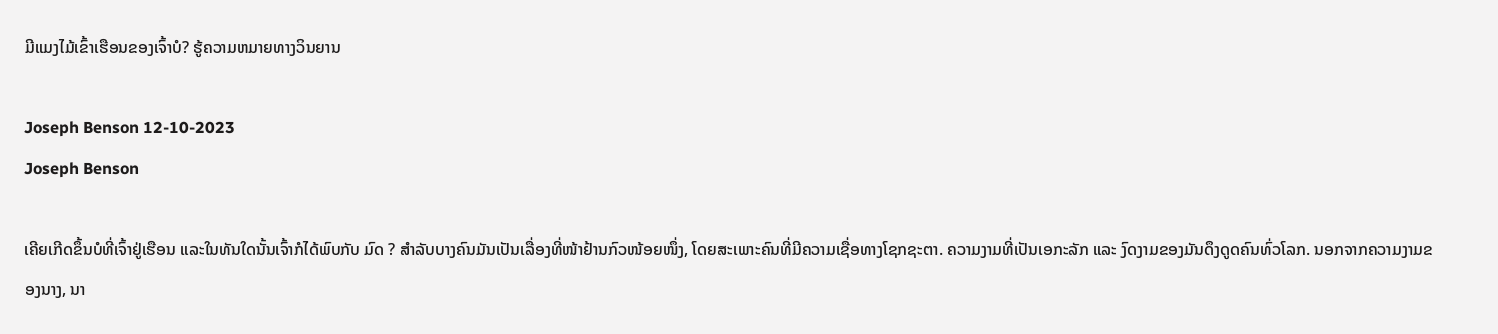ມີແມງໄມ້ເຂົ້າເຮືອນຂອງເຈົ້າບໍ? ຮູ້ຄວາມຫມາຍທາງວິນຍານ

Joseph Benson 12-10-2023
Joseph Benson

ເຄີຍເກີດຂຶ້ນບໍທີ່ເຈົ້າຢູ່ເຮືອນ ແລະໃນທັນໃດນັ້ນເຈົ້າກໍໄດ້ພົບກັບ ມົດ ? ສຳລັບບາງຄົນມັນເປັນເລື່ອງທີ່ໜ້າຢ້ານກົວໜ້ອຍໜຶ່ງ, ໂດຍສະເພາະຄົນທີ່ມີຄວາມເຊື່ອທາງໂຊກຊະຕາ. ຄວາມງາມທີ່ເປັນເອກະລັກ ແລະ ງົດງາມຂອງມັນດຶງດູດຄົນທົ່ວໂລກ. ນອກຈາກຄວາມງາມຂອງນາງ, ນາ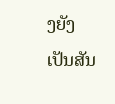ງຍັງເປັນສັນ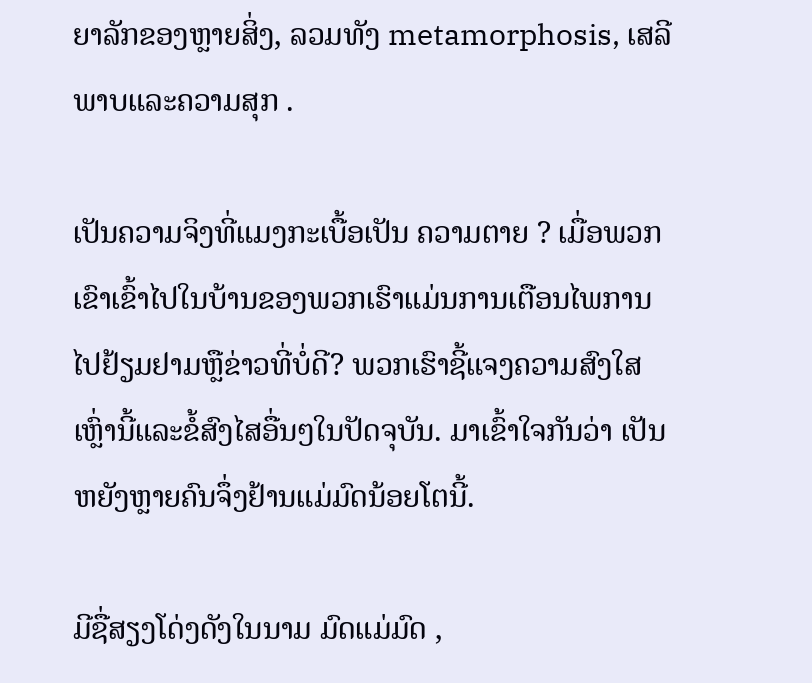ຍາລັກຂອງຫຼາຍສິ່ງ, ລວມທັງ metamorphosis, ເສລີພາບແລະຄວາມສຸກ .

ເປັນຄວາມຈິງທີ່ແມງກະເບື້ອເປັນ ຄວາມຕາຍ ? ເມື່ອພວກເຂົາເຂົ້າໄປໃນບ້ານຂອງພວກເຮົາແມ່ນການເຕືອນໄພການໄປຢ້ຽມຢາມຫຼືຂ່າວທີ່ບໍ່ດີ? ພວກເຮົາຊີ້ແຈງຄວາມສົງໃສເຫຼົ່ານີ້ແລະຂໍ້ສົງໄສອື່ນໆໃນປັດຈຸບັນ. ມາເຂົ້າໃຈກັນວ່າ ເປັນຫຍັງຫຼາຍຄົນຈຶ່ງຢ້ານແມ່ມົດນ້ອຍໂຕນີ້.

ມີຊື່ສຽງໂດ່ງດັງໃນນາມ ມົດແມ່ມົດ ,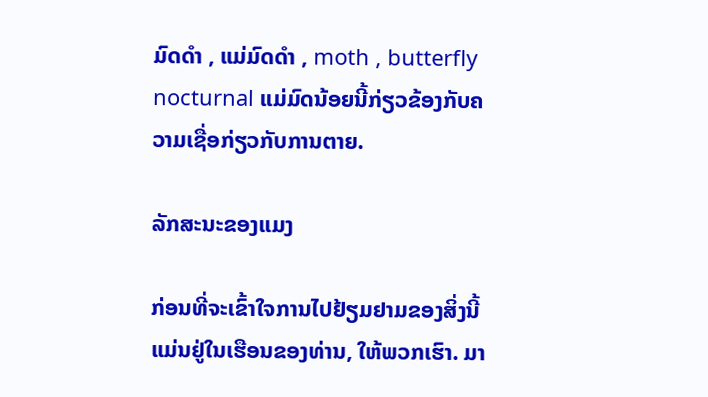ມົດດຳ , ແມ່ມົດດຳ , moth , butterfly nocturnal ແມ່ມົດນ້ອຍນີ້ກ່ຽວຂ້ອງກັບຄວາມເຊື່ອກ່ຽວກັບການຕາຍ.

ລັກສະນະຂອງແມງ

ກ່ອນທີ່ຈະເຂົ້າໃຈການໄປຢ້ຽມຢາມຂອງສິ່ງນີ້ແມ່ນຢູ່ໃນເຮືອນຂອງທ່ານ, ໃຫ້ພວກເຮົາ. ມາ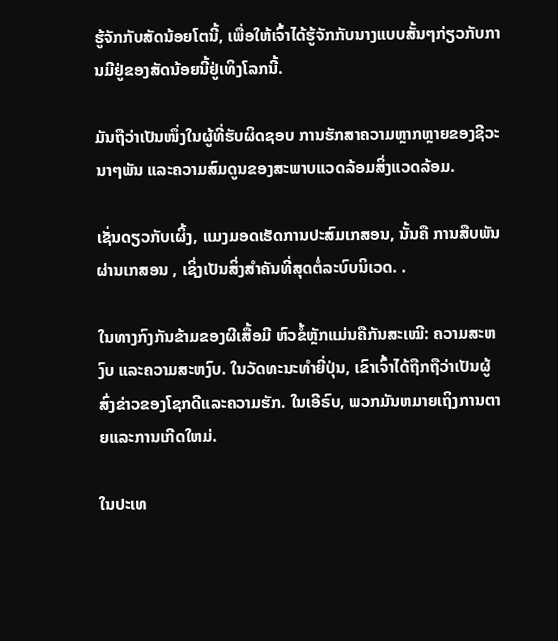ຮູ້ຈັກກັບສັດນ້ອຍໂຕນີ້, ເພື່ອໃຫ້ເຈົ້າໄດ້ຮູ້ຈັກກັບນາງແບບສັ້ນໆກ່ຽວກັບການມີຢູ່ຂອງສັດນ້ອຍນີ້ຢູ່ເທິງໂລກນີ້.

ມັນຖືວ່າເປັນໜຶ່ງໃນຜູ້ທີ່ຮັບຜິດຊອບ ການຮັກສາຄວາມຫຼາກຫຼາຍຂອງຊີວະນາໆພັນ ແລະຄວາມສົມດູນຂອງສະພາບແວດລ້ອມສິ່ງແວດລ້ອມ.

ເຊັ່ນດຽວກັບເຜິ້ງ, ແມງມອດເຮັດການປະສົມເກສອນ, ນັ້ນຄື ການສືບພັນຜ່ານເກສອນ , ເຊິ່ງເປັນສິ່ງສໍາຄັນທີ່ສຸດຕໍ່ລະບົບນິເວດ. .

ໃນທາງກົງກັນຂ້າມຂອງຜີເສື້ອມີ ຫົວຂໍ້ຫຼັກແມ່ນຄືກັນສະເໝີ: ຄວາມສະຫງົບ ແລະຄວາມສະຫງົບ. ໃນວັດທະນະທໍາຍີ່ປຸ່ນ, ເຂົາເຈົ້າໄດ້ຖືກຖືວ່າເປັນຜູ້ສົ່ງຂ່າວຂອງໂຊກດີແລະຄວາມຮັກ. ໃນເອີຣົບ, ພວກມັນຫມາຍເຖິງການຕາຍແລະການເກີດໃຫມ່.

ໃນປະເທ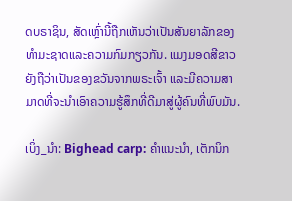ດບຣາຊິນ, ສັດເຫຼົ່ານີ້ຖືກເຫັນວ່າເປັນສັນຍາລັກຂອງທໍາມະຊາດແລະຄວາມກົມກຽວກັນ. ແມງມອດສີຂາວຍັງຖືວ່າເປັນຂອງຂວັນຈາກພຣະເຈົ້າ ແລະມີຄວາມສາມາດທີ່ຈະນໍາເອົາຄວາມຮູ້ສຶກທີ່ດີມາສູ່ຜູ້ຄົນທີ່ພົບມັນ.

ເບິ່ງ_ນຳ: Bighead carp: ຄໍາແນະນໍາ, ເຕັກນິກ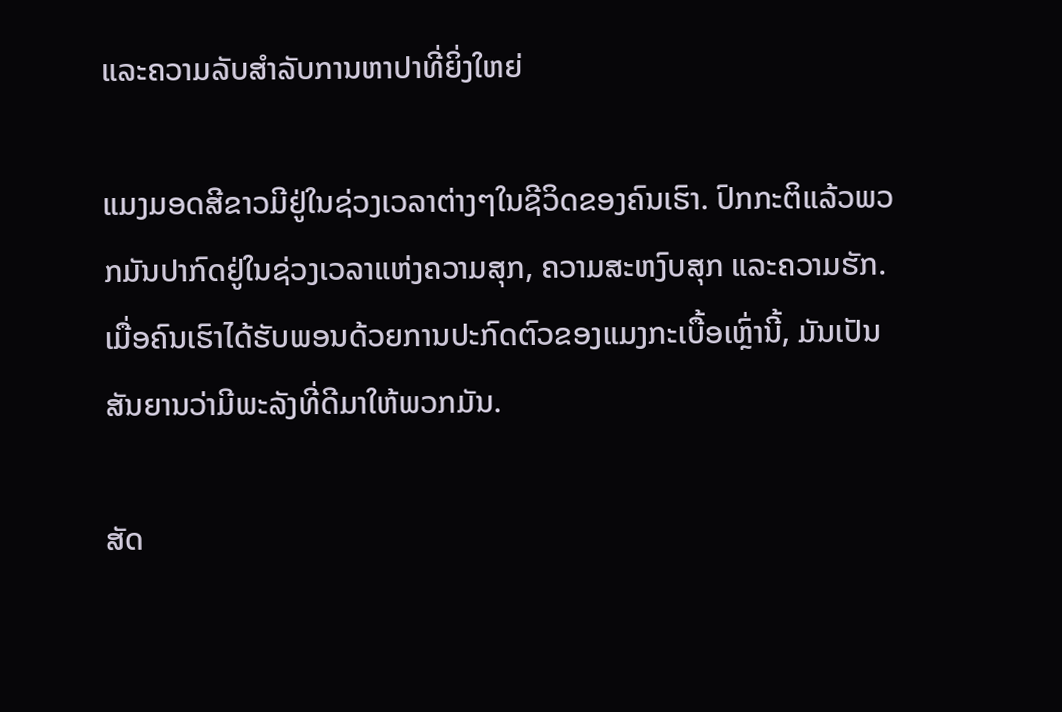ແລະຄວາມລັບສໍາລັບການຫາປາທີ່ຍິ່ງໃຫຍ່

ແມງມອດສີຂາວມີຢູ່ໃນຊ່ວງເວລາຕ່າງໆໃນຊີວິດຂອງຄົນເຮົາ. ປົກກະຕິແລ້ວພວກມັນປາກົດຢູ່ໃນຊ່ວງເວລາແຫ່ງຄວາມສຸກ, ຄວາມສະຫງົບສຸກ ແລະຄວາມຮັກ. ເມື່ອຄົນເຮົາໄດ້ຮັບພອນດ້ວຍການປະກົດຕົວຂອງແມງກະເບື້ອເຫຼົ່ານີ້, ມັນເປັນສັນຍານວ່າມີພະລັງທີ່ດີມາໃຫ້ພວກມັນ.

ສັດ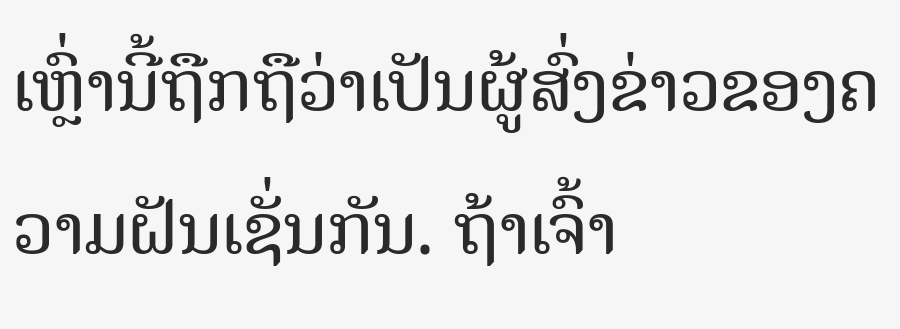ເຫຼົ່ານີ້ຖືກຖືວ່າເປັນຜູ້ສົ່ງຂ່າວຂອງຄວາມຝັນເຊັ່ນກັນ. ຖ້າເຈົ້າ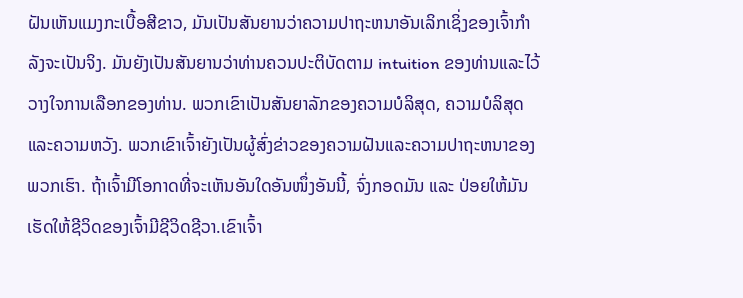ຝັນເຫັນແມງກະເບື້ອສີຂາວ, ມັນເປັນສັນຍານວ່າຄວາມປາຖະຫນາອັນເລິກເຊິ່ງຂອງເຈົ້າກໍາລັງຈະເປັນຈິງ. ມັນຍັງເປັນສັນຍານວ່າທ່ານຄວນປະຕິບັດຕາມ intuition ຂອງທ່ານແລະໄວ້ວາງໃຈການເລືອກຂອງທ່ານ. ພວກເຂົາເປັນສັນຍາລັກຂອງຄວາມບໍລິສຸດ, ຄວາມບໍລິສຸດແລະຄວາມຫວັງ. ພວກເຂົາເຈົ້າຍັງເປັນຜູ້ສົ່ງຂ່າວຂອງຄວາມຝັນແລະຄວາມປາຖະຫນາຂອງພວກເຮົາ. ຖ້າເຈົ້າມີໂອກາດທີ່ຈະເຫັນອັນໃດອັນໜຶ່ງອັນນີ້, ຈົ່ງກອດມັນ ແລະ ປ່ອຍໃຫ້ມັນເຮັດໃຫ້ຊີວິດຂອງເຈົ້າມີຊີວິດຊີວາ.ເຂົາເຈົ້າ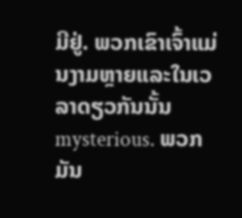ມີຢູ່. ພວກເຂົາເຈົ້າແມ່ນງາມຫຼາຍແລະໃນເວລາດຽວກັນນັ້ນ mysterious. ພວກມັນ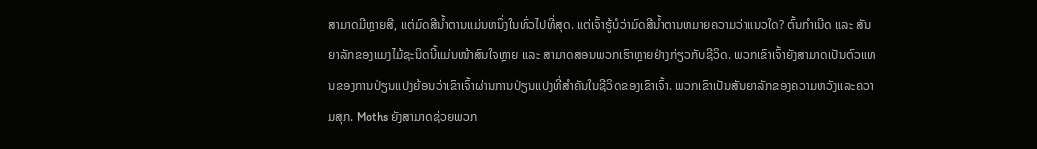ສາມາດມີຫຼາຍສີ, ແຕ່ມົດສີນ້ຳຕານແມ່ນຫນຶ່ງໃນທົ່ວໄປທີ່ສຸດ. ແຕ່ເຈົ້າຮູ້ບໍວ່າມົດສີນ້ຳຕານຫມາຍຄວາມວ່າແນວໃດ? ຕົ້ນກຳເນີດ ແລະ ສັນຍາລັກຂອງແມງໄມ້ຊະນິດນີ້ແມ່ນໜ້າສົນໃຈຫຼາຍ ແລະ ສາມາດສອນພວກເຮົາຫຼາຍຢ່າງກ່ຽວກັບຊີວິດ. ພວກເຂົາເຈົ້າຍັງສາມາດເປັນຕົວແທນຂອງການປ່ຽນແປງຍ້ອນວ່າເຂົາເຈົ້າຜ່ານການປ່ຽນແປງທີ່ສໍາຄັນໃນຊີວິດຂອງເຂົາເຈົ້າ. ພວກເຂົາເປັນສັນຍາລັກຂອງຄວາມຫວັງແລະຄວາມສຸກ. Moths ຍັງສາມາດຊ່ວຍພວກ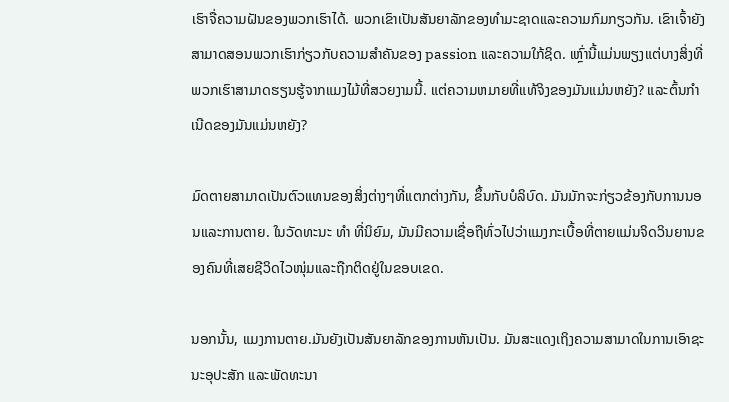ເຮົາຈື່ຄວາມຝັນຂອງພວກເຮົາໄດ້. ພວກເຂົາເປັນສັນຍາລັກຂອງທໍາມະຊາດແລະຄວາມກົມກຽວກັນ. ເຂົາເຈົ້າຍັງສາມາດສອນພວກເຮົາກ່ຽວກັບຄວາມສໍາຄັນຂອງ passion ແລະຄວາມໃກ້ຊິດ. ເຫຼົ່ານີ້ແມ່ນພຽງແຕ່ບາງສິ່ງທີ່ພວກເຮົາສາມາດຮຽນຮູ້ຈາກແມງໄມ້ທີ່ສວຍງາມນີ້. ແຕ່ຄວາມຫມາຍທີ່ແທ້ຈິງຂອງມັນແມ່ນຫຍັງ? ແລະຕົ້ນກຳເນີດຂອງມັນແມ່ນຫຍັງ?

ມົດຕາຍສາມາດເປັນຕົວແທນຂອງສິ່ງຕ່າງໆທີ່ແຕກຕ່າງກັນ, ຂຶ້ນກັບບໍລິບົດ. ມັນມັກຈະກ່ຽວຂ້ອງກັບການນອນແລະການຕາຍ. ໃນວັດທະນະ ທຳ ທີ່ນິຍົມ, ມັນມີຄວາມເຊື່ອຖືທົ່ວໄປວ່າແມງກະເບື້ອທີ່ຕາຍແມ່ນຈິດວິນຍານຂອງຄົນທີ່ເສຍຊີວິດໄວໜຸ່ມແລະຖືກຕິດຢູ່ໃນຂອບເຂດ.

ນອກນັ້ນ, ແມງການຕາຍ.ມັນຍັງເປັນສັນຍາລັກຂອງການຫັນເປັນ. ມັນສະແດງເຖິງຄວາມສາມາດໃນການເອົາຊະນະອຸປະສັກ ແລະພັດທະນາ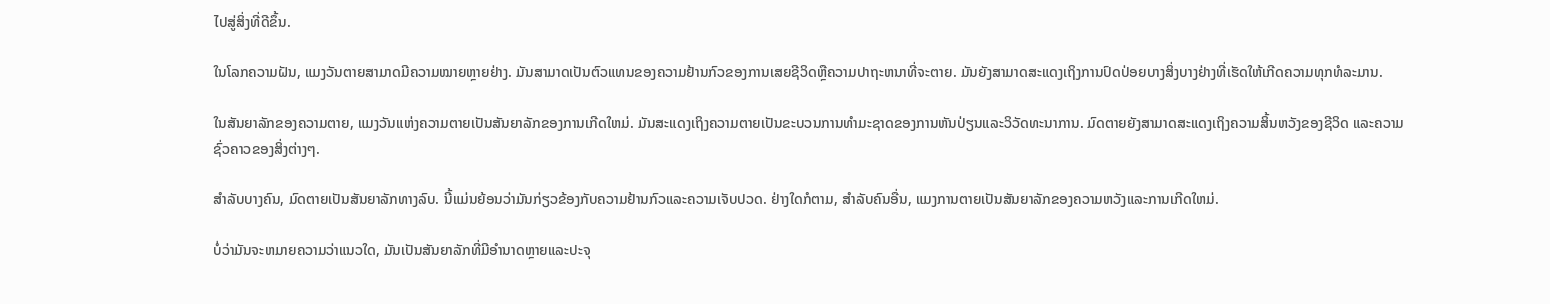ໄປສູ່ສິ່ງທີ່ດີຂຶ້ນ.

ໃນໂລກຄວາມຝັນ, ແມງວັນຕາຍສາມາດມີຄວາມໝາຍຫຼາຍຢ່າງ. ມັນສາມາດເປັນຕົວແທນຂອງຄວາມຢ້ານກົວຂອງການເສຍຊີວິດຫຼືຄວາມປາຖະຫນາທີ່ຈະຕາຍ. ມັນຍັງສາມາດສະແດງເຖິງການປົດປ່ອຍບາງສິ່ງບາງຢ່າງທີ່ເຮັດໃຫ້ເກີດຄວາມທຸກທໍລະມານ.

ໃນສັນຍາລັກຂອງຄວາມຕາຍ, ແມງວັນແຫ່ງຄວາມຕາຍເປັນສັນຍາລັກຂອງການເກີດໃຫມ່. ມັນສະແດງເຖິງຄວາມຕາຍເປັນຂະບວນການທໍາມະຊາດຂອງການຫັນປ່ຽນແລະວິວັດທະນາການ. ມົດຕາຍຍັງສາມາດສະແດງເຖິງຄວາມສິ້ນຫວັງຂອງຊີວິດ ແລະຄວາມຊົ່ວຄາວຂອງສິ່ງຕ່າງໆ.

ສຳລັບບາງຄົນ, ມົດຕາຍເປັນສັນຍາລັກທາງລົບ. ນີ້ແມ່ນຍ້ອນວ່າມັນກ່ຽວຂ້ອງກັບຄວາມຢ້ານກົວແລະຄວາມເຈັບປວດ. ຢ່າງໃດກໍຕາມ, ສໍາລັບຄົນອື່ນ, ແມງການຕາຍເປັນສັນຍາລັກຂອງຄວາມຫວັງແລະການເກີດໃຫມ່.

ບໍ່ວ່າມັນຈະຫມາຍຄວາມວ່າແນວໃດ, ມັນເປັນສັນຍາລັກທີ່ມີອໍານາດຫຼາຍແລະປະຈຸ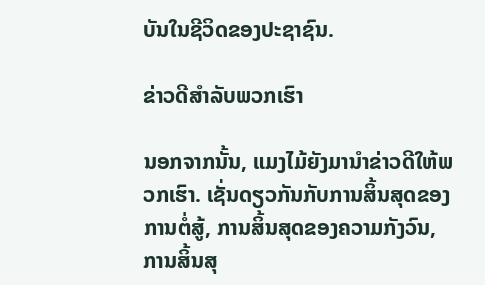ບັນໃນຊີວິດຂອງປະຊາຊົນ.

ຂ່າວດີສໍາລັບພວກເຮົາ

ນອກຈາກນັ້ນ, ແມງໄມ້ຍັງມານໍາຂ່າວດີໃຫ້ພວກເຮົາ. ເຊັ່ນດຽວກັນກັບການສິ້ນສຸດຂອງການຕໍ່ສູ້, ການສິ້ນສຸດຂອງຄວາມກັງວົນ, ການສິ້ນສຸ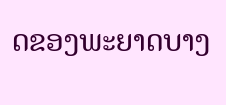ດຂອງພະຍາດບາງ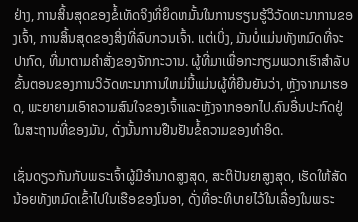ຢ່າງ, ການສິ້ນສຸດຂອງຂໍ້ເທັດຈິງທີ່ຍຶດຫມັ້ນໃນການຮຽນຮູ້ວິວັດທະນາການຂອງເຈົ້າ, ການສິ້ນສຸດຂອງສິ່ງທີ່ລົບກວນເຈົ້າ. ແຕ່ເບິ່ງ, ມັນບໍ່ແມ່ນທັງຫມົດທີ່ຈະປາກົດ, ທີ່ມາຕາມຄໍາສັ່ງຂອງຈັກກະວານ. ຜູ້ທີ່ມາເພື່ອກະກຽມພວກເຮົາສໍາລັບຂັ້ນຕອນຂອງການວິວັດທະນາການໃຫມ່ນີ້ແມ່ນຜູ້ທີ່ຍືນຍັນວ່າ, ຫຼັງຈາກມາຮອດ, ພະຍາຍາມເອົາຄວາມສົນໃຈຂອງເຈົ້າແລະຫຼັງຈາກອອກໄປ.ຄົນອື່ນປະກົດຢູ່ໃນສະຖານທີ່ຂອງມັນ, ດັ່ງນັ້ນການຢືນຢັນຂໍ້ຄວາມຂອງທໍາອິດ.

ເຊັ່ນດຽວກັນກັບພຣະເຈົ້າຜູ້ມີອໍານາດສູງສຸດ, ສະຕິປັນຍາສູງສຸດ, ເຮັດໃຫ້ສັດນ້ອຍທັງຫມົດເຂົ້າໄປໃນເຮືອຂອງໂນອາ, ດັ່ງທີ່ອະທິບາຍໄວ້ໃນເລື່ອງໃນພຣະ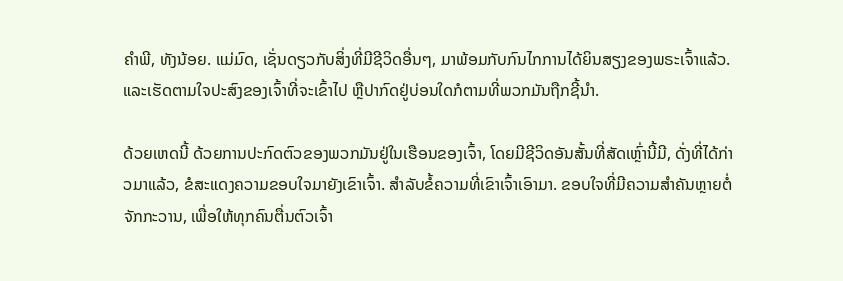ຄໍາພີ, ທັງນ້ອຍ. ແມ່ມົດ, ເຊັ່ນດຽວກັບສິ່ງທີ່ມີຊີວິດອື່ນໆ, ມາພ້ອມກັບກົນໄກການໄດ້ຍິນສຽງຂອງພຣະເຈົ້າແລ້ວ. ແລະເຮັດຕາມໃຈປະສົງຂອງເຈົ້າທີ່ຈະເຂົ້າໄປ ຫຼືປາກົດຢູ່ບ່ອນໃດກໍຕາມທີ່ພວກມັນຖືກຊີ້ນຳ.

ດ້ວຍເຫດນີ້ ດ້ວຍການປະກົດຕົວຂອງພວກມັນຢູ່ໃນເຮືອນຂອງເຈົ້າ, ໂດຍມີຊີວິດອັນສັ້ນທີ່ສັດເຫຼົ່ານີ້ມີ, ດັ່ງທີ່ໄດ້ກ່າວມາແລ້ວ, ຂໍສະແດງຄວາມຂອບໃຈມາຍັງເຂົາເຈົ້າ. ສໍາລັບຂໍ້ຄວາມທີ່ເຂົາເຈົ້າເອົາມາ. ຂອບໃຈທີ່ມີຄວາມສໍາຄັນຫຼາຍຕໍ່ຈັກກະວານ, ເພື່ອໃຫ້ທຸກຄົນຕື່ນຕົວເຈົ້າ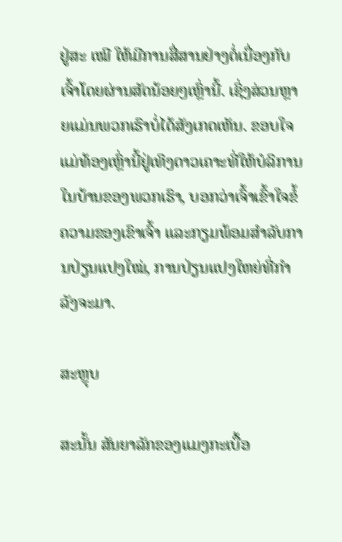ຢູ່ສະ ເໝີ ໃຫ້ມີການສື່ສານຢ່າງຕໍ່ເນື່ອງກັບເຈົ້າໂດຍຜ່ານສັດນ້ອຍໆເຫຼົ່ານີ້. ເຊິ່ງສ່ວນຫຼາຍແມ່ນພວກເຮົາບໍ່ໄດ້ສັງເກດເຫັນ. ຂອບໃຈແມ່ທ້ອງເຫຼົ່ານີ້ຢູ່ເທິງດາວເຄາະທີ່ໃຫ້ບໍລິການໃນບ້ານຂອງພວກເຮົາ, ບອກວ່າເຈົ້າເຂົ້າໃຈຂໍ້ຄວາມຂອງເຂົາເຈົ້າ ແລະກຽມພ້ອມສໍາລັບການປ່ຽນແປງໃໝ່, ການປ່ຽນແປງໃຫຍ່ທີ່ກຳລັງຈະມາ.

ສະຫຼຸບ

ສະນັ້ນ ສັນຍາລັກຂອງແມງກະເບື້ອ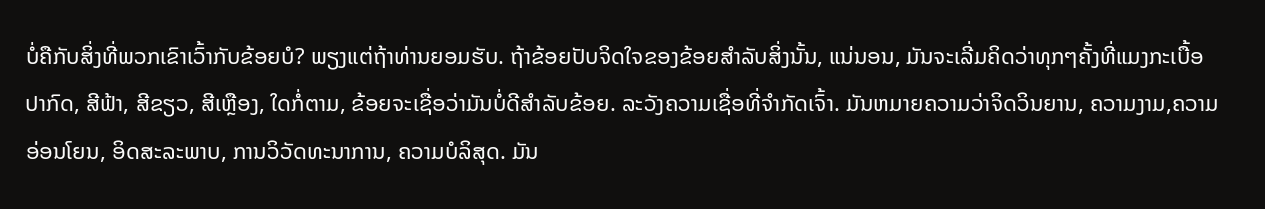ບໍ່ຄືກັບສິ່ງທີ່ພວກເຂົາເວົ້າກັບຂ້ອຍບໍ? ພຽງແຕ່ຖ້າທ່ານຍອມຮັບ. ຖ້າຂ້ອຍປັບຈິດໃຈຂອງຂ້ອຍສໍາລັບສິ່ງນັ້ນ, ແນ່ນອນ, ມັນຈະເລີ່ມຄິດວ່າທຸກໆຄັ້ງທີ່ແມງກະເບື້ອປາກົດ, ສີຟ້າ, ສີຂຽວ, ສີເຫຼືອງ, ໃດກໍ່ຕາມ, ຂ້ອຍຈະເຊື່ອວ່າມັນບໍ່ດີສໍາລັບຂ້ອຍ. ລະວັງຄວາມເຊື່ອທີ່ຈຳກັດເຈົ້າ. ມັນຫມາຍຄວາມວ່າຈິດວິນຍານ, ຄວາມງາມ,ຄວາມອ່ອນໂຍນ, ອິດສະລະພາບ, ການວິວັດທະນາການ, ຄວາມບໍລິສຸດ. ມັນ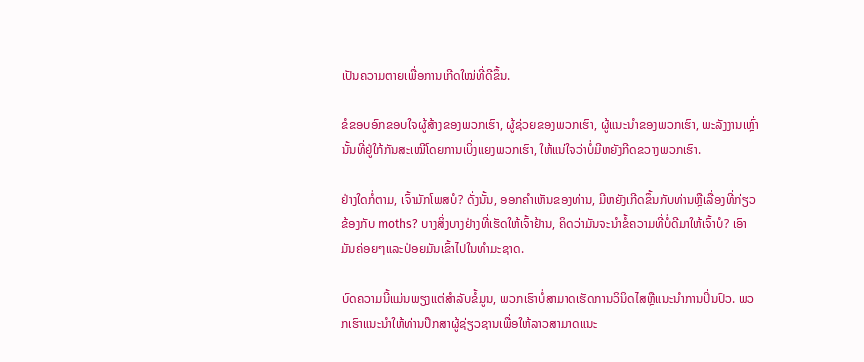ເປັນຄວາມຕາຍເພື່ອການເກີດໃໝ່ທີ່ດີຂຶ້ນ.

ຂໍຂອບອົກຂອບໃຈຜູ້ສ້າງຂອງພວກເຮົາ, ຜູ້ຊ່ວຍຂອງພວກເຮົາ, ຜູ້ແນະນຳຂອງພວກເຮົາ, ພະລັງງານເຫຼົ່ານັ້ນທີ່ຢູ່ໃກ້ກັນສະເໝີໂດຍການເບິ່ງແຍງພວກເຮົາ, ໃຫ້ແນ່ໃຈວ່າບໍ່ມີຫຍັງກີດຂວາງພວກເຮົາ.

ຢ່າງໃດກໍ່ຕາມ, ເຈົ້າມັກໂພສບໍ? ດັ່ງນັ້ນ, ອອກຄໍາເຫັນຂອງທ່ານ, ມີຫຍັງເກີດຂຶ້ນກັບທ່ານຫຼືເລື່ອງທີ່ກ່ຽວຂ້ອງກັບ moths? ບາງສິ່ງບາງຢ່າງທີ່ເຮັດໃຫ້ເຈົ້າຢ້ານ, ຄິດວ່າມັນຈະນໍາຂໍ້ຄວາມທີ່ບໍ່ດີມາໃຫ້ເຈົ້າບໍ? ເອົາມັນຄ່ອຍໆແລະປ່ອຍມັນເຂົ້າໄປໃນທໍາມະຊາດ.

ບົດຄວາມນີ້ແມ່ນພຽງແຕ່ສໍາລັບຂໍ້ມູນ, ພວກເຮົາບໍ່ສາມາດເຮັດການວິນິດໄສຫຼືແນະນໍາການປິ່ນປົວ. ພວກເຮົາແນະນໍາໃຫ້ທ່ານປຶກສາຜູ້ຊ່ຽວຊານເພື່ອໃຫ້ລາວສາມາດແນະ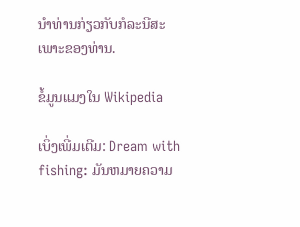ນໍາທ່ານກ່ຽວກັບກໍລະນີສະເພາະຂອງທ່ານ.

ຂໍ້ມູນແມງໃນ Wikipedia

ເບິ່ງເພີ່ມເຕີມ: Dream with fishing: ມັນຫມາຍຄວາມ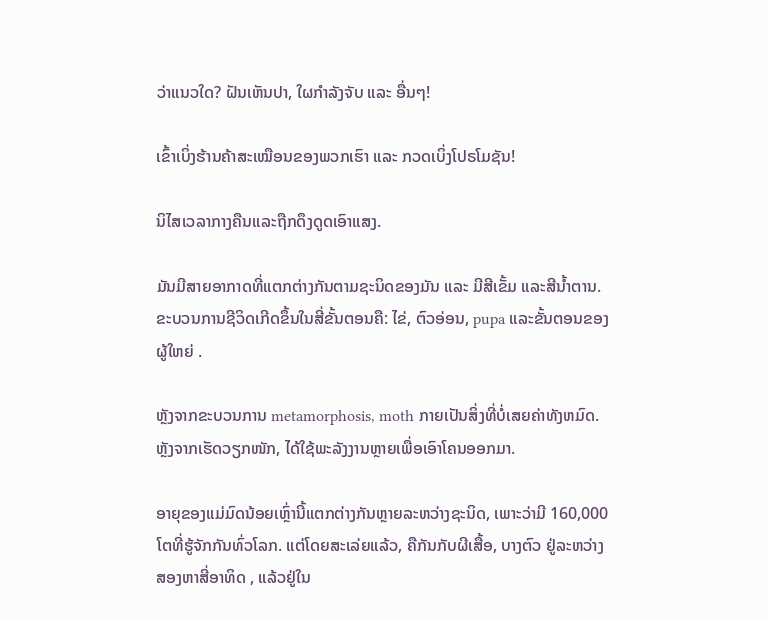ວ່າແນວໃດ? ຝັນເຫັນປາ, ໃຜກຳລັງຈັບ ແລະ ອື່ນໆ!

ເຂົ້າເບິ່ງຮ້ານຄ້າສະເໝືອນຂອງພວກເຮົາ ແລະ ກວດເບິ່ງໂປຣໂມຊັນ!

ນິໄສເວລາກາງຄືນແລະຖືກດຶງດູດເອົາແສງ.

ມັນມີສາຍອາກາດທີ່ແຕກຕ່າງກັນຕາມຊະນິດຂອງມັນ ແລະ ມີສີເຂັ້ມ ແລະສີນ້ຳຕານ. ຂະບວນການຊີວິດເກີດຂຶ້ນໃນສີ່ຂັ້ນຕອນຄື: ໄຂ່, ຕົວອ່ອນ, pupa ແລະຂັ້ນຕອນຂອງຜູ້ໃຫຍ່ .

ຫຼັງຈາກຂະບວນການ metamorphosis, moth ກາຍເປັນສິ່ງທີ່ບໍ່ເສຍຄ່າທັງຫມົດ. ຫຼັງຈາກເຮັດວຽກໜັກ, ໄດ້ໃຊ້ພະລັງງານຫຼາຍເພື່ອເອົາໂຄນອອກມາ.

ອາຍຸຂອງແມ່ມົດນ້ອຍເຫຼົ່ານີ້ແຕກຕ່າງກັນຫຼາຍລະຫວ່າງຊະນິດ, ເພາະວ່າມີ 160,000 ໂຕທີ່ຮູ້ຈັກກັນທົ່ວໂລກ. ແຕ່ໂດຍສະເລ່ຍແລ້ວ, ຄືກັນກັບຜີເສື້ອ, ບາງຕົວ ຢູ່ລະຫວ່າງສອງຫາສີ່ອາທິດ , ແລ້ວຢູ່ໃນ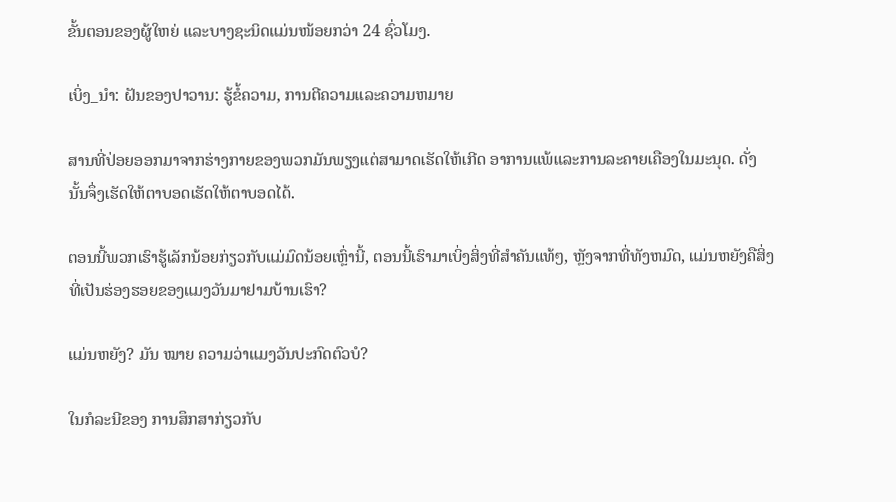ຂັ້ນຕອນຂອງຜູ້ໃຫຍ່ ແລະບາງຊະນິດແມ່ນໜ້ອຍກວ່າ 24 ຊົ່ວໂມງ.

ເບິ່ງ_ນຳ: ຝັນຂອງປາວານ: ຮູ້ຂໍ້ຄວາມ, ການຕີຄວາມແລະຄວາມຫມາຍ

ສານທີ່ປ່ອຍອອກມາຈາກຮ່າງກາຍຂອງພວກມັນພຽງແຕ່ສາມາດເຮັດໃຫ້ເກີດ ອາການແພ້ແລະການລະຄາຍເຄືອງໃນມະນຸດ. ດັ່ງນັ້ນຈຶ່ງເຮັດໃຫ້ຕາບອດເຮັດໃຫ້ຕາບອດໄດ້.

ຕອນນີ້ພວກເຮົາຮູ້ເລັກນ້ອຍກ່ຽວກັບແມ່ມົດນ້ອຍເຫຼົ່ານີ້, ຕອນນີ້ເຮົາມາເບິ່ງສິ່ງທີ່ສຳຄັນແທ້ໆ, ຫຼັງຈາກທີ່ທັງຫມົດ, ແມ່ນຫຍັງຄືສິ່ງທີ່ເປັນຮ່ອງຮອຍຂອງແມງວັນມາຢາມບ້ານເຮົາ?

ແມ່ນຫຍັງ? ມັນ ໝາຍ ຄວາມວ່າແມງວັນປະກົດຕົວບໍ?

ໃນກໍລະນີຂອງ ການສຶກສາກ່ຽວກັບ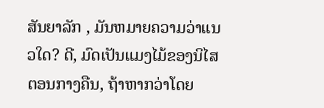ສັນຍາລັກ , ມັນຫມາຍຄວາມວ່າແນວໃດ? ດີ, ມົດເປັນແມງໄມ້ຂອງນິໄສຕອນກາງຄືນ, ຖ້າຫາກວ່າໂດຍ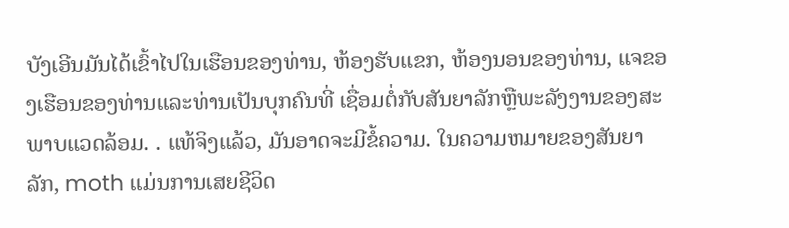ບັງເອີນມັນໄດ້ເຂົ້າໄປໃນເຮືອນຂອງທ່ານ, ຫ້ອງຮັບແຂກ, ຫ້ອງນອນຂອງທ່ານ, ແຈຂອງເຮືອນຂອງທ່ານແລະທ່ານເປັນບຸກຄົນທີ່ ເຊື່ອມຕໍ່ກັບສັນຍາລັກຫຼືພະລັງງານຂອງສະພາບແວດລ້ອມ. . ແທ້ຈິງແລ້ວ, ມັນອາດຈະມີຂໍ້ຄວາມ. ໃນຄວາມຫມາຍຂອງສັນຍາລັກ, moth ແມ່ນການເສຍຊີວິດ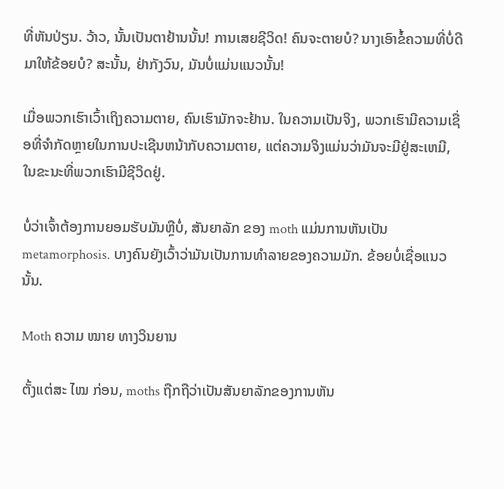ທີ່ຫັນປ່ຽນ. ວ້າວ, ນັ້ນເປັນຕາຢ້ານນັ້ນ! ການເສຍຊີວິດ! ຄົນຈະຕາຍບໍ? ນາງເອົາຂໍ້ຄວາມທີ່ບໍ່ດີມາໃຫ້ຂ້ອຍບໍ? ສະນັ້ນ, ຢ່າກັງວົນ, ມັນບໍ່ແມ່ນແນວນັ້ນ!

ເມື່ອພວກເຮົາເວົ້າເຖິງຄວາມຕາຍ, ຄົນເຮົາມັກຈະຢ້ານ. ໃນຄວາມເປັນຈິງ, ພວກເຮົາມີຄວາມເຊື່ອທີ່ຈໍາກັດຫຼາຍໃນການປະເຊີນຫນ້າກັບຄວາມຕາຍ, ແຕ່ຄວາມຈິງແມ່ນວ່າມັນຈະມີຢູ່ສະເຫມີ, ໃນຂະນະທີ່ພວກເຮົາມີຊີວິດຢູ່.

ບໍ່ວ່າເຈົ້າຕ້ອງການຍອມຮັບມັນຫຼືບໍ່, ສັນຍາລັກ ຂອງ moth ແມ່ນການຫັນເປັນ metamorphosis. ບາງຄົນຍັງເວົ້າວ່າມັນເປັນການທຳລາຍຂອງຄວາມມັກ. ຂ້ອຍບໍ່ເຊື່ອແນວນັ້ນ.

Moth ຄວາມ ໝາຍ ທາງວິນຍານ

ຕັ້ງແຕ່ສະ ໄໝ ກ່ອນ, moths ຖືກຖືວ່າເປັນສັນຍາລັກຂອງການຫັນ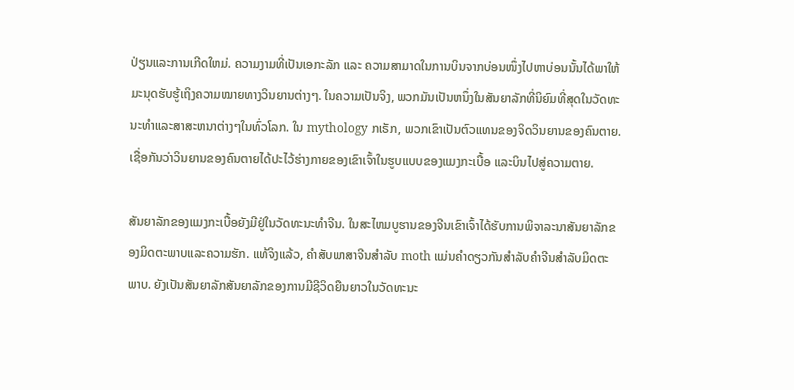ປ່ຽນແລະການເກີດໃຫມ່. ຄວາມງາມທີ່ເປັນເອກະລັກ ແລະ ຄວາມສາມາດໃນການບິນຈາກບ່ອນໜຶ່ງໄປຫາບ່ອນນັ້ນໄດ້ພາໃຫ້ມະນຸດຮັບຮູ້ເຖິງຄວາມໝາຍທາງວິນຍານຕ່າງໆ. ໃນຄວາມເປັນຈິງ, ພວກມັນເປັນຫນຶ່ງໃນສັນຍາລັກທີ່ນິຍົມທີ່ສຸດໃນວັດທະນະທໍາແລະສາສະຫນາຕ່າງໆໃນທົ່ວໂລກ. ໃນ mythology ກເຣັກ, ພວກເຂົາເປັນຕົວແທນຂອງຈິດວິນຍານຂອງຄົນຕາຍ. ເຊື່ອກັນວ່າວິນຍານຂອງຄົນຕາຍໄດ້ປະໄວ້ຮ່າງກາຍຂອງເຂົາເຈົ້າໃນຮູບແບບຂອງແມງກະເບື້ອ ແລະບິນໄປສູ່ຄວາມຕາຍ.

ສັນຍາລັກຂອງແມງກະເບື້ອຍັງມີຢູ່ໃນວັດທະນະທໍາຈີນ. ໃນສະໄຫມບູຮານຂອງຈີນເຂົາເຈົ້າໄດ້ຮັບການພິຈາລະນາສັນຍາລັກຂອງມິດຕະພາບແລະຄວາມຮັກ. ແທ້ຈິງແລ້ວ, ຄໍາສັບພາສາຈີນສໍາລັບ moth ແມ່ນຄໍາດຽວກັນສໍາລັບຄໍາຈີນສໍາລັບມິດຕະພາບ. ຍັງເປັນສັນຍາລັກສັນຍາລັກຂອງການມີຊີວິດຍືນຍາວໃນວັດທະນະ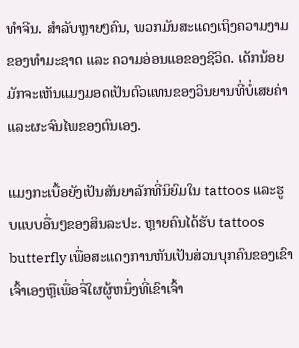ທໍາຈີນ. ສຳລັບຫຼາຍໆຄົນ, ພວກມັນສະແດງເຖິງຄວາມງາມຂອງທຳມະຊາດ ແລະ ຄວາມອ່ອນແອຂອງຊີວິດ. ເດັກນ້ອຍມັກຈະເຫັນແມງມອດເປັນຕົວແທນຂອງວິນຍານທີ່ບໍ່ເສຍຄ່າ ແລະຜະຈົນໄພຂອງຕົນເອງ.

ແມງກະເບື້ອຍັງເປັນສັນຍາລັກທີ່ນິຍົມໃນ tattoos ແລະຮູບແບບອື່ນໆຂອງສິນລະປະ. ຫຼາຍຄົນໄດ້ຮັບ tattoos butterfly ເພື່ອສະແດງການຫັນເປັນສ່ວນບຸກຄົນຂອງເຂົາເຈົ້າເອງຫຼືເພື່ອຈື່ໃຜຜູ້ຫນຶ່ງທີ່ເຂົາເຈົ້າ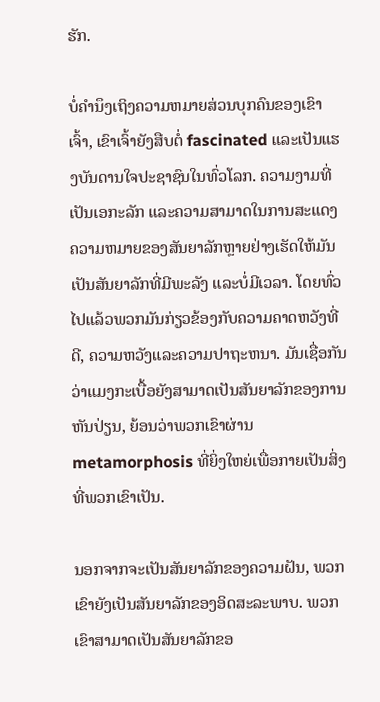ຮັກ.

ບໍ່ຄໍານຶງເຖິງຄວາມຫມາຍສ່ວນບຸກຄົນຂອງເຂົາເຈົ້າ, ເຂົາເຈົ້າຍັງສືບຕໍ່ fascinated ແລະເປັນແຮງບັນດານໃຈປະຊາຊົນໃນທົ່ວໂລກ. ຄວາມງາມທີ່ເປັນເອກະລັກ ແລະຄວາມສາມາດໃນການສະແດງຄວາມຫມາຍຂອງສັນຍາລັກຫຼາຍຢ່າງເຮັດໃຫ້ມັນເປັນສັນຍາລັກທີ່ມີພະລັງ ແລະບໍ່ມີເວລາ. ໂດຍທົ່ວໄປແລ້ວພວກມັນກ່ຽວຂ້ອງກັບຄວາມຄາດຫວັງທີ່ດີ, ຄວາມຫວັງແລະຄວາມປາຖະຫນາ. ມັນເຊື່ອກັນວ່າແມງກະເບື້ອຍັງສາມາດເປັນສັນຍາລັກຂອງການຫັນປ່ຽນ, ຍ້ອນວ່າພວກເຂົາຜ່ານ metamorphosis ທີ່ຍິ່ງໃຫຍ່ເພື່ອກາຍເປັນສິ່ງທີ່ພວກເຂົາເປັນ.

ນອກຈາກຈະເປັນສັນຍາລັກຂອງຄວາມຝັນ, ພວກເຂົາຍັງເປັນສັນຍາລັກຂອງອິດສະລະພາບ. ພວກເຂົາສາມາດເປັນສັນຍາລັກຂອ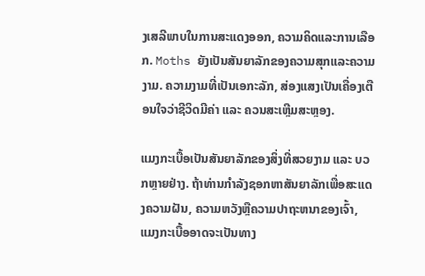ງເສລີພາບໃນການສະແດງອອກ, ຄວາມຄິດແລະການເລືອກ. Moths ຍັງເປັນສັນຍາລັກຂອງຄວາມສຸກແລະຄວາມງາມ. ຄວາມງາມທີ່ເປັນເອກະລັກ, ສ່ອງແສງເປັນເຄື່ອງເຕືອນໃຈວ່າຊີວິດມີຄ່າ ແລະ ຄວນສະເຫຼີມສະຫຼອງ.

ແມງກະເບື້ອເປັນສັນຍາລັກຂອງສິ່ງທີ່ສວຍງາມ ແລະ ບວກຫຼາຍຢ່າງ. ຖ້າທ່ານກໍາລັງຊອກຫາສັນຍາລັກເພື່ອສະແດງຄວາມຝັນ, ຄວາມຫວັງຫຼືຄວາມປາຖະຫນາຂອງເຈົ້າ, ແມງກະເບື້ອອາດຈະເປັນທາງ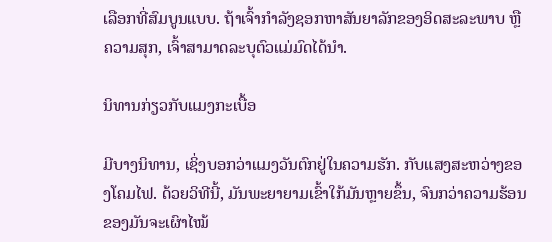ເລືອກທີ່ສົມບູນແບບ. ຖ້າເຈົ້າກໍາລັງຊອກຫາສັນຍາລັກຂອງອິດສະລະພາບ ຫຼືຄວາມສຸກ, ເຈົ້າສາມາດລະບຸຕົວແມ່ມົດໄດ້ນຳ.

ນິທານກ່ຽວກັບແມງກະເບື້ອ

ມີບາງນິທານ, ເຊິ່ງບອກວ່າແມງວັນຕົກຢູ່ໃນຄວາມຮັກ. ກັບແສງສະຫວ່າງຂອງໂຄມໄຟ. ດ້ວຍວິທີນີ້, ມັນພະຍາຍາມເຂົ້າໃກ້ມັນຫຼາຍຂຶ້ນ, ຈົນກວ່າຄວາມຮ້ອນຂອງມັນຈະເຜົາໄໝ້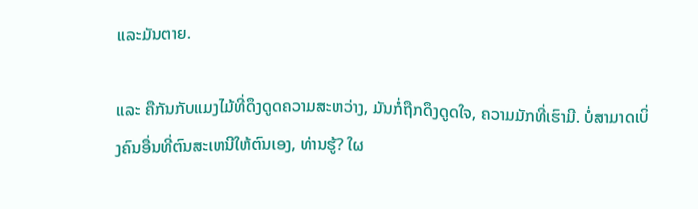ແລະມັນຕາຍ.

ແລະ ຄືກັນກັບແມງໄມ້ທີ່ດຶງດູດຄວາມສະຫວ່າງ, ມັນກໍ່ຖືກດຶງດູດໃຈ, ຄວາມມັກທີ່ເຮົາມີ. ບໍ່ສາມາດເບິ່ງຄົນອື່ນທີ່ຕົນສະເຫນີໃຫ້ຕົນເອງ, ທ່ານຮູ້? ໃຜ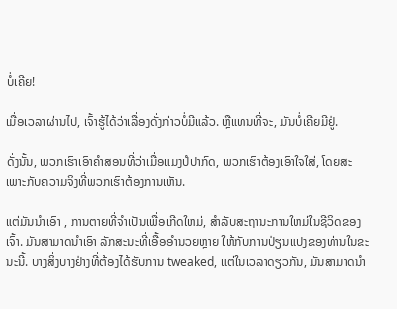ບໍ່ເຄີຍ!

ເມື່ອເວລາຜ່ານໄປ, ເຈົ້າຮູ້ໄດ້ວ່າເລື່ອງດັ່ງກ່າວບໍ່ມີແລ້ວ. ຫຼືແທນທີ່ຈະ, ມັນບໍ່ເຄີຍມີຢູ່.

ດັ່ງນັ້ນ, ພວກເຮົາເອົາຄໍາສອນທີ່ວ່າເມື່ອແມງປໍປາກົດ, ພວກເຮົາຕ້ອງເອົາໃຈໃສ່, ໂດຍສະເພາະກັບຄວາມຈິງທີ່ພວກເຮົາຕ້ອງການເຫັນ.

ແຕ່ມັນນໍາເອົາ , ການຕາຍທີ່ຈໍາເປັນເພື່ອເກີດໃຫມ່, ສໍາລັບສະຖານະການໃຫມ່ໃນຊີວິດຂອງເຈົ້າ. ມັນສາມາດນໍາເອົາ ລັກສະນະທີ່ເອື້ອອໍານວຍຫຼາຍ ໃຫ້ກັບການປ່ຽນແປງຂອງທ່ານໃນຂະນະນີ້. ບາງສິ່ງບາງຢ່າງທີ່ຕ້ອງໄດ້ຮັບການ tweaked, ແຕ່ໃນເວລາດຽວກັນ, ມັນສາມາດນໍາ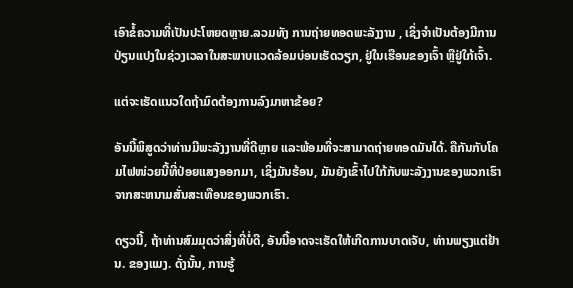ເອົາຂໍ້ຄວາມທີ່ເປັນປະໂຫຍດຫຼາຍ.ລວມທັງ ການຖ່າຍທອດພະລັງງານ , ເຊິ່ງຈໍາເປັນຕ້ອງມີການປ່ຽນແປງໃນຊ່ວງເວລາໃນສະພາບແວດລ້ອມບ່ອນເຮັດວຽກ, ຢູ່ໃນເຮືອນຂອງເຈົ້າ ຫຼືຢູ່ໃກ້ເຈົ້າ.

ແຕ່ຈະເຮັດແນວໃດຖ້າມົດຕ້ອງການລົງມາຫາຂ້ອຍ?

ອັນນີ້ພິສູດວ່າທ່ານມີພະລັງງານທີ່ດີຫຼາຍ ແລະພ້ອມທີ່ຈະສາມາດຖ່າຍທອດມັນໄດ້. ຄືກັນກັບໂຄມໄຟໜ່ວຍນີ້ທີ່ປ່ອຍແສງອອກມາ, ເຊິ່ງມັນຮ້ອນ, ມັນຍັງເຂົ້າໄປໃກ້ກັບພະລັງງານຂອງພວກເຮົາຈາກສະຫນາມສັ່ນສະເທືອນຂອງພວກເຮົາ.

ດຽວນີ້, ຖ້າທ່ານສົມມຸດວ່າສິ່ງທີ່ບໍ່ດີ, ອັນນີ້ອາດຈະເຮັດໃຫ້ເກີດການບາດເຈັບ, ທ່ານພຽງແຕ່ຢ້ານ. ຂອງແມງ. ດັ່ງນັ້ນ, ການຮູ້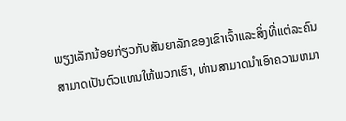ພຽງເລັກນ້ອຍກ່ຽວກັບສັນຍາລັກຂອງເຂົາເຈົ້າແລະສິ່ງທີ່ແຕ່ລະຄົນສາມາດເປັນຕົວແທນໃຫ້ພວກເຮົາ, ທ່ານສາມາດນໍາເອົາຄວາມຫມາ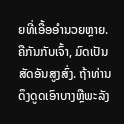ຍທີ່ເອື້ອອໍານວຍຫຼາຍ. ຄືກັນກັບເຈົ້າ, ມົດເປັນສັດອັນສູງສົ່ງ. ຖ້າທ່ານດຶງດູດເອົາບາງຫຼືພະລັງ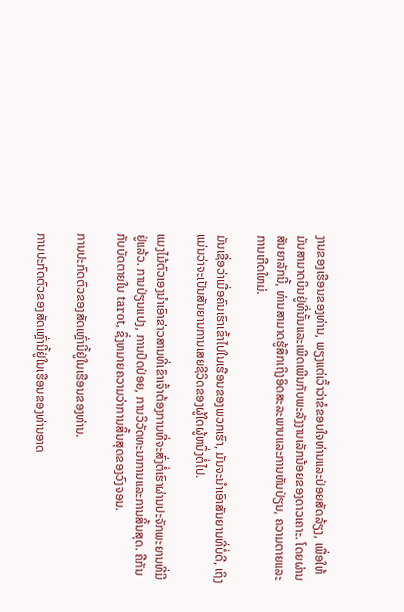ງານຂອງເຮືອນຂອງທ່ານ, ພຽງແຕ່ເວົ້າວ່າຂໍຂອບໃຈທ່ານແລະປ່ອຍສັດລ້ຽງ, ເພື່ອໃຫ້ມັນສາມາດບິນຢູ່ທີ່ນັ້ນແລະເພີດເພີນກັບພະລັງງານເລັກນ້ອຍຂອງດາວເຄາະ. ໂດຍຜ່ານສັນຍາລັກນີ້, ທ່ານສາມາດຮູ້ສຶກເຖິງອິດສະລະພາບແລະການຫັນປ່ຽນ, ຄວາມຕາຍແລະການເກີດໃຫມ່.

ມັນເຊື່ອວ່າເມື່ອຄົນເຮົາເຂົ້າໄປໃນເຮືອນຂອງພວກເຮົາ, ມັນຈະນໍາເອົາສັນຍານທີ່ບໍ່ດີ, ເຖິງແມ່ນວ່າຈະເປັນສັນຍານການເສຍຊີວິດຂອງຜູ້ໃດຜູ້ຫນຶ່ງຕໍ່ໄປ.

ແມງໄມ້ຕົວເອງນຳເອົາຂ່າວສານທີ່ເຂົາເຈົ້າຕ້ອງການທີ່ຈະສົ່ງຕໍ່ເຮົາຜ່ານປະຈັກພະຍານທີ່ມີຢູ່ແລ້ວ. ການປ່ຽນແປງ, ການປົດປ່ອຍ, ການວິວັດທະນາການແລະການສິ້ນສຸດ. ຄືກັນກັບບັດຕາຍໃນ tarot, ຊຶ່ງຫມາຍຄວາມວ່າການສິ້ນສຸດຂອງວົງຈອນ.

ການປະກົດຕົວຂອງສັດເຫຼົ່ານີ້ຢູ່ໃນເຮືອນຂອງທ່ານ.

ການປະກົດຕົວຂອງສັດເຫຼົ່ານີ້ຢູ່ໃນເຮືອນຂອງທ່ານອາດ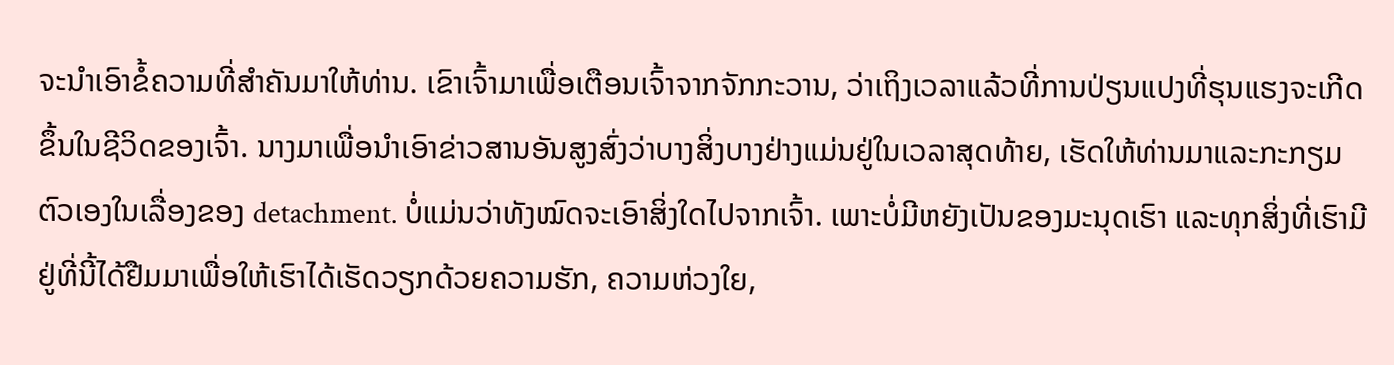ຈະນໍາເອົາຂໍ້ຄວາມທີ່ສໍາຄັນມາໃຫ້ທ່ານ. ເຂົາເຈົ້າມາເພື່ອເຕືອນເຈົ້າຈາກຈັກກະວານ, ວ່າເຖິງເວລາແລ້ວທີ່ການປ່ຽນແປງທີ່ຮຸນແຮງຈະເກີດຂຶ້ນໃນຊີວິດຂອງເຈົ້າ. ນາງມາເພື່ອນໍາເອົາຂ່າວສານອັນສູງສົ່ງວ່າບາງສິ່ງບາງຢ່າງແມ່ນຢູ່ໃນເວລາສຸດທ້າຍ, ເຮັດໃຫ້ທ່ານມາແລະກະກຽມຕົວເອງໃນເລື່ອງຂອງ detachment. ບໍ່ແມ່ນວ່າທັງໝົດຈະເອົາສິ່ງໃດໄປຈາກເຈົ້າ. ເພາະບໍ່ມີຫຍັງເປັນຂອງມະນຸດເຮົາ ແລະທຸກສິ່ງທີ່ເຮົາມີຢູ່ທີ່ນີ້ໄດ້ຢືມມາເພື່ອໃຫ້ເຮົາໄດ້ເຮັດວຽກດ້ວຍຄວາມຮັກ, ຄວາມຫ່ວງໃຍ,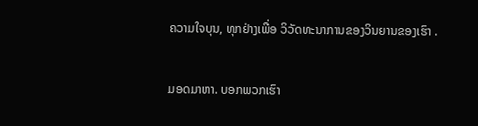ຄວາມໃຈບຸນ, ທຸກຢ່າງເພື່ອ ວິວັດທະນາການຂອງວິນຍານຂອງເຮົາ .

ມອດມາຫາ. ບອກພວກເຮົາ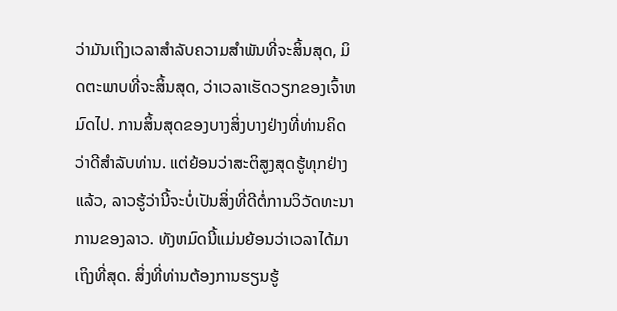ວ່າມັນເຖິງເວລາສໍາລັບຄວາມສໍາພັນທີ່ຈະສິ້ນສຸດ, ມິດຕະພາບທີ່ຈະສິ້ນສຸດ, ວ່າເວລາເຮັດວຽກຂອງເຈົ້າຫມົດໄປ. ການສິ້ນສຸດຂອງບາງສິ່ງບາງຢ່າງທີ່ທ່ານຄິດວ່າດີສໍາລັບທ່ານ. ແຕ່ຍ້ອນວ່າສະຕິສູງສຸດຮູ້ທຸກຢ່າງແລ້ວ, ລາວຮູ້ວ່ານີ້ຈະບໍ່ເປັນສິ່ງທີ່ດີຕໍ່ການວິວັດທະນາການຂອງລາວ. ທັງຫມົດນີ້ແມ່ນຍ້ອນວ່າເວລາໄດ້ມາເຖິງທີ່ສຸດ. ສິ່ງທີ່ທ່ານຕ້ອງການຮຽນຮູ້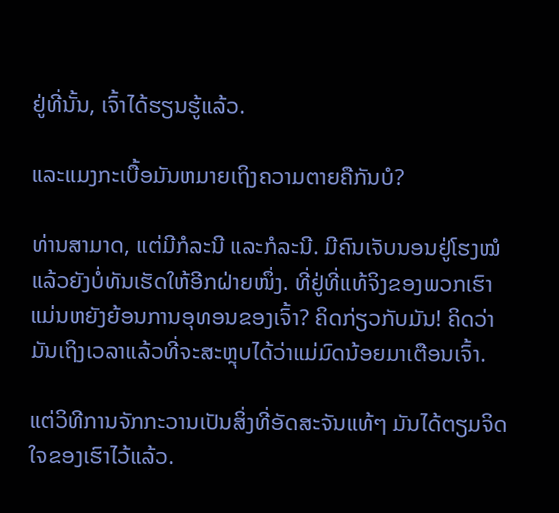ຢູ່ທີ່ນັ້ນ, ເຈົ້າໄດ້ຮຽນຮູ້ແລ້ວ.

ແລະແມງກະເບື້ອມັນຫມາຍເຖິງຄວາມຕາຍຄືກັນບໍ?

ທ່ານສາມາດ, ແຕ່ມີກໍລະນີ ແລະກໍລະນີ. ມີຄົນເຈັບນອນຢູ່ໂຮງໝໍແລ້ວຍັງບໍ່ທັນເຮັດໃຫ້ອີກຝ່າຍໜຶ່ງ. ທີ່ຢູ່ທີ່ແທ້ຈິງຂອງພວກເຮົາແມ່ນຫຍັງຍ້ອນການອຸທອນຂອງເຈົ້າ? ຄິດກ່ຽວກັບມັນ! ຄິດວ່າມັນເຖິງເວລາແລ້ວທີ່ຈະສະຫຼຸບໄດ້ວ່າແມ່ມົດນ້ອຍມາເຕືອນເຈົ້າ.

ແຕ່ວິທີການຈັກກະວານເປັນສິ່ງທີ່ອັດສະຈັນແທ້ໆ ມັນໄດ້ຕຽມຈິດໃຈຂອງເຮົາໄວ້ແລ້ວ.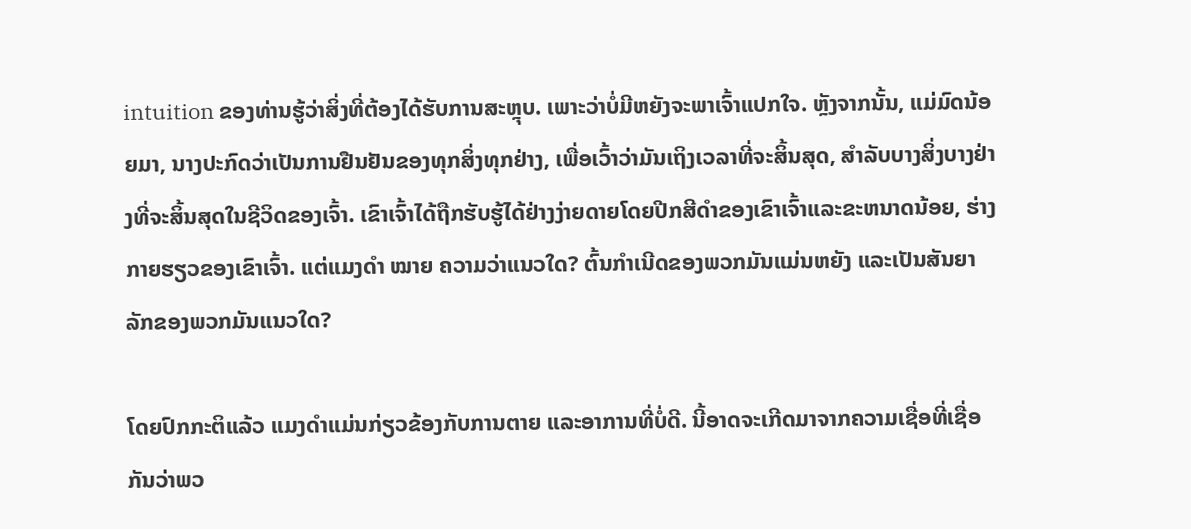intuition ຂອງທ່ານຮູ້ວ່າສິ່ງທີ່ຕ້ອງໄດ້ຮັບການສະຫຼຸບ. ເພາະວ່າບໍ່ມີຫຍັງຈະພາເຈົ້າແປກໃຈ. ຫຼັງຈາກນັ້ນ, ແມ່ມົດນ້ອຍມາ, ນາງປະກົດວ່າເປັນການຢືນຢັນຂອງທຸກສິ່ງທຸກຢ່າງ, ເພື່ອເວົ້າວ່າມັນເຖິງເວລາທີ່ຈະສິ້ນສຸດ, ສໍາລັບບາງສິ່ງບາງຢ່າງທີ່ຈະສິ້ນສຸດໃນຊີວິດຂອງເຈົ້າ. ເຂົາເຈົ້າໄດ້ຖືກຮັບຮູ້ໄດ້ຢ່າງງ່າຍດາຍໂດຍປີກສີດໍາຂອງເຂົາເຈົ້າແລະຂະຫນາດນ້ອຍ, ຮ່າງກາຍຮຽວຂອງເຂົາເຈົ້າ. ແຕ່ແມງດຳ ໝາຍ ຄວາມວ່າແນວໃດ? ຕົ້ນກຳເນີດຂອງພວກມັນແມ່ນຫຍັງ ແລະເປັນສັນຍາລັກຂອງພວກມັນແນວໃດ?

ໂດຍປົກກະຕິແລ້ວ ແມງດຳແມ່ນກ່ຽວຂ້ອງກັບການຕາຍ ແລະອາການທີ່ບໍ່ດີ. ນີ້ອາດຈະເກີດມາຈາກຄວາມເຊື່ອທີ່ເຊື່ອກັນວ່າພວ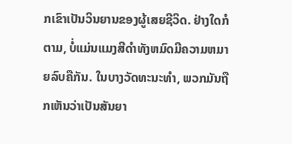ກເຂົາເປັນວິນຍານຂອງຜູ້ເສຍຊີວິດ. ຢ່າງໃດກໍຕາມ, ບໍ່ແມ່ນແມງສີດໍາທັງຫມົດມີຄວາມຫມາຍລົບຄືກັນ. ໃນບາງວັດທະນະທໍາ, ພວກມັນຖືກເຫັນວ່າເປັນສັນຍາ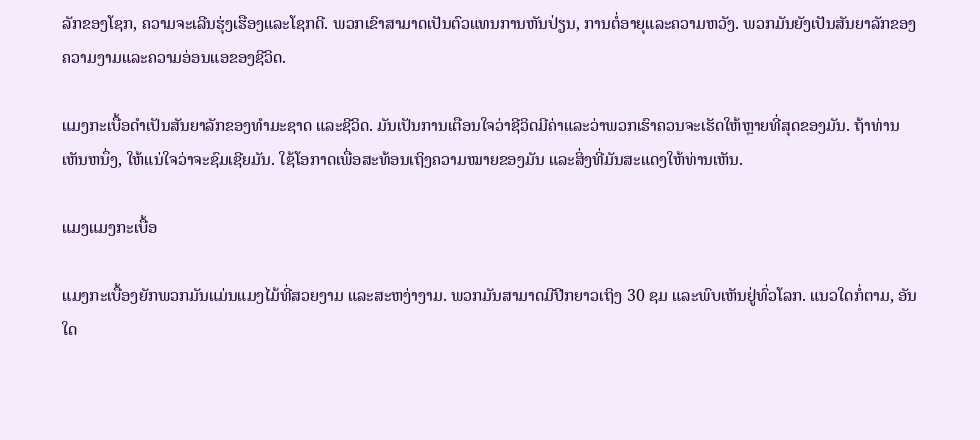ລັກຂອງໂຊກ, ຄວາມຈະເລີນຮຸ່ງເຮືອງແລະໂຊກດີ. ພວກເຂົາສາມາດເປັນຕົວແທນການຫັນປ່ຽນ, ການຕໍ່ອາຍຸແລະຄວາມຫວັງ. ພວກມັນຍັງເປັນສັນຍາລັກຂອງຄວາມງາມແລະຄວາມອ່ອນແອຂອງຊີວິດ.

ແມງກະເບື້ອດຳເປັນສັນຍາລັກຂອງທຳມະຊາດ ແລະຊີວິດ. ມັນເປັນການເຕືອນໃຈວ່າຊີວິດມີຄ່າແລະວ່າພວກເຮົາຄວນຈະເຮັດໃຫ້ຫຼາຍທີ່ສຸດຂອງມັນ. ຖ້າທ່ານເຫັນຫນຶ່ງ, ໃຫ້ແນ່ໃຈວ່າຈະຊົມເຊີຍມັນ. ໃຊ້ໂອກາດເພື່ອສະທ້ອນເຖິງຄວາມໝາຍຂອງມັນ ແລະສິ່ງທີ່ມັນສະແດງໃຫ້ທ່ານເຫັນ.

ແມງແມງກະເບື້ອ

ແມງກະເບື້ອງຍັກພວກມັນແມ່ນແມງໄມ້ທີ່ສວຍງາມ ແລະສະຫງ່າງາມ. ພວກມັນສາມາດມີປີກຍາວເຖິງ 30 ຊມ ແລະພົບເຫັນຢູ່ທົ່ວໂລກ. ແນວໃດກໍ່ຕາມ, ອັນໃດ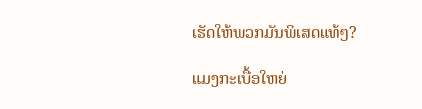ເຮັດໃຫ້ພວກມັນພິເສດແທ້ໆ?

ແມງກະເບື້ອໃຫຍ່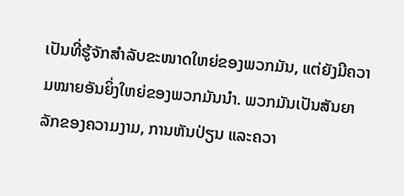ເປັນທີ່ຮູ້ຈັກສຳລັບຂະໜາດໃຫຍ່ຂອງພວກມັນ, ແຕ່ຍັງມີຄວາມໝາຍອັນຍິ່ງໃຫຍ່ຂອງພວກມັນນຳ. ພວກມັນເປັນສັນຍາລັກຂອງຄວາມງາມ, ການຫັນປ່ຽນ ແລະຄວາ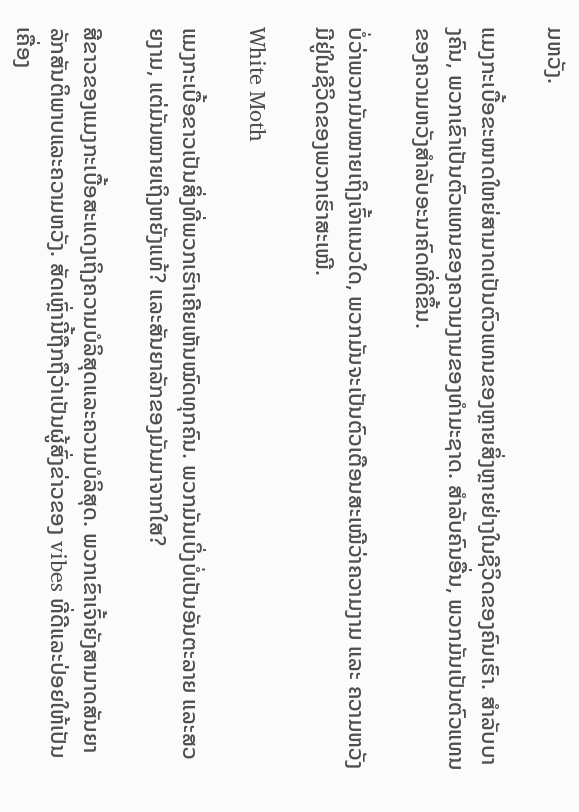ມຫວັງ.

ແມງກະເບື້ອຂະໜາດໃຫຍ່ສາມາດເປັນຕົວແທນຂອງຫຼາຍສິ່ງຫຼາຍຢ່າງໃນຊີວິດຂອງຄົນເຮົາ. ສໍາລັບບາງຄົນ, ພວກເຂົາເປັນຕົວແທນຂອງຄວາມງາມຂອງທໍາມະຊາດ. ສຳລັບຄົນອື່ນ, ພວກມັນເປັນຕົວແທນຂອງຄວາມຫວັງສຳລັບອະນາຄົດທີ່ດີຂຶ້ນ.

ບໍ່ວ່າພວກມັນໝາຍເຖິງເຈົ້າແນວໃດ, ພວກມັນຈະເປັນຕົວເຕືອນສະເໝີວ່າຄວາມງາມ ແລະ ຄວາມຫວັງມີຢູ່ໃນຊີວິດຂອງພວກເຮົາສະເໝີ.

White Moth

ແມງກະເບື້ອຂາວເປັນສິ່ງທີ່ພວກເຮົາເຄີຍເຫັນໝົດທຸກຄົນ. ພວກມັນເບິ່ງບໍ່ເປັນອັນຕະລາຍ ແລະສວຍງາມ, ແຕ່ມັນໝາຍເຖິງຫຍັງແທ້? ແລະສັນຍາລັກຂອງມັນມາຈາກໃສ?

ສີຂາວຂອງແມງກະເບື້ອສະແດງເຖິງຄວາມບໍລິສຸດແລະຄວາມບໍລິສຸດ. ພວກເຂົາເຈົ້າຍັງສາມາດສັນຍາລັກສັນຕິພາບແລະຄວາມຫວັງ. ສັດເຫຼົ່ານີ້ຖືກຖືວ່າເປັນຜູ້ສົ່ງຂ່າວຂອງ vibes ທີ່ດີແລະປ່ອຍໃຫ້ເປັນເຄື່ອງ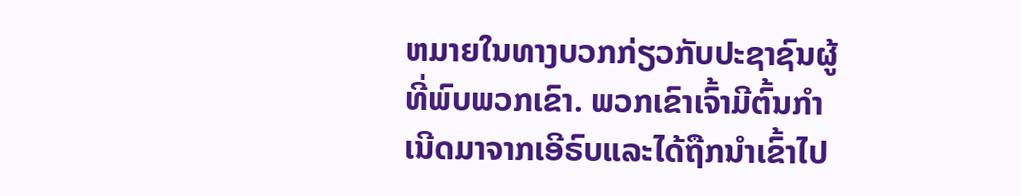ຫມາຍໃນທາງບວກກ່ຽວກັບປະຊາຊົນຜູ້ທີ່ພົບພວກເຂົາ. ພວກເຂົາເຈົ້າມີຕົ້ນກໍາເນີດມາຈາກເອີຣົບແລະໄດ້ຖືກນໍາເຂົ້າໄປ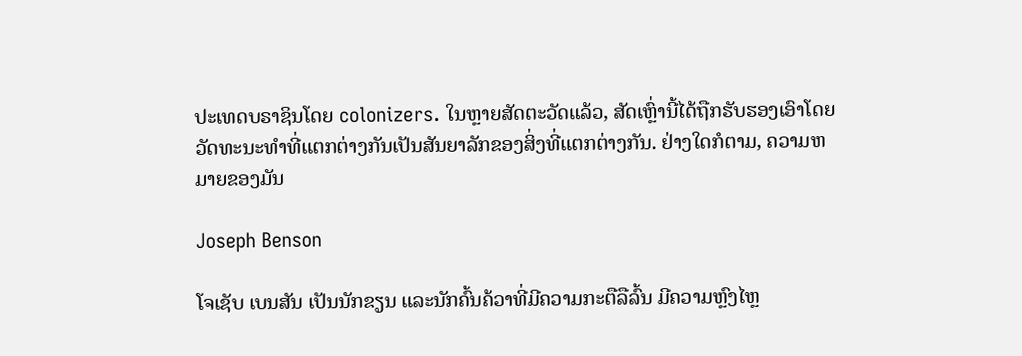ປະເທດບຣາຊິນໂດຍ colonizers. ໃນຫຼາຍສັດຕະວັດແລ້ວ, ສັດເຫຼົ່ານີ້ໄດ້ຖືກຮັບຮອງເອົາໂດຍວັດທະນະທໍາທີ່ແຕກຕ່າງກັນເປັນສັນຍາລັກຂອງສິ່ງທີ່ແຕກຕ່າງກັນ. ຢ່າງໃດກໍຕາມ, ຄວາມຫມາຍຂອງມັນ

Joseph Benson

ໂຈເຊັບ ເບນສັນ ເປັນນັກຂຽນ ແລະນັກຄົ້ນຄ້ວາທີ່ມີຄວາມກະຕືລືລົ້ນ ມີຄວາມຫຼົງໄຫຼ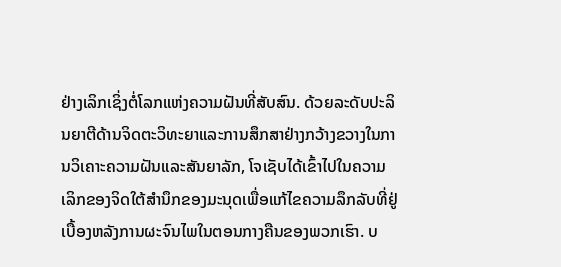ຢ່າງເລິກເຊິ່ງຕໍ່ໂລກແຫ່ງຄວາມຝັນທີ່ສັບສົນ. ດ້ວຍລະດັບປະລິນຍາຕີດ້ານຈິດຕະວິທະຍາແລະການສຶກສາຢ່າງກວ້າງຂວາງໃນການວິເຄາະຄວາມຝັນແລະສັນຍາລັກ, ໂຈເຊັບໄດ້ເຂົ້າໄປໃນຄວາມເລິກຂອງຈິດໃຕ້ສໍານຶກຂອງມະນຸດເພື່ອແກ້ໄຂຄວາມລຶກລັບທີ່ຢູ່ເບື້ອງຫລັງການຜະຈົນໄພໃນຕອນກາງຄືນຂອງພວກເຮົາ. ບ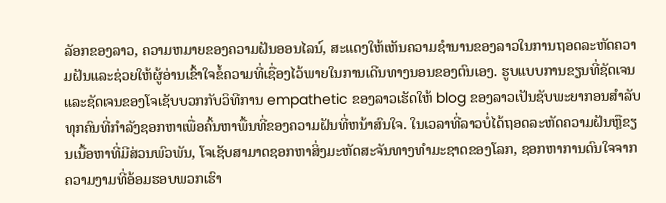ລັອກຂອງລາວ, ຄວາມຫມາຍຂອງຄວາມຝັນອອນໄລນ໌, ສະແດງໃຫ້ເຫັນຄວາມຊໍານານຂອງລາວໃນການຖອດລະຫັດຄວາມຝັນແລະຊ່ວຍໃຫ້ຜູ້ອ່ານເຂົ້າໃຈຂໍ້ຄວາມທີ່ເຊື່ອງໄວ້ພາຍໃນການເດີນທາງນອນຂອງຕົນເອງ. ຮູບແບບການຂຽນທີ່ຊັດເຈນແລະຊັດເຈນຂອງໂຈເຊັບບວກກັບວິທີການ empathetic ຂອງລາວເຮັດໃຫ້ blog ຂອງລາວເປັນຊັບພະຍາກອນສໍາລັບທຸກຄົນທີ່ກໍາລັງຊອກຫາເພື່ອຄົ້ນຫາພື້ນທີ່ຂອງຄວາມຝັນທີ່ຫນ້າສົນໃຈ. ໃນເວລາທີ່ລາວບໍ່ໄດ້ຖອດລະຫັດຄວາມຝັນຫຼືຂຽນເນື້ອຫາທີ່ມີສ່ວນພົວພັນ, ໂຈເຊັບສາມາດຊອກຫາສິ່ງມະຫັດສະຈັນທາງທໍາມະຊາດຂອງໂລກ, ຊອກຫາການດົນໃຈຈາກຄວາມງາມທີ່ອ້ອມຮອບພວກເຮົາ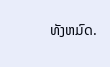ທັງຫມົດ.